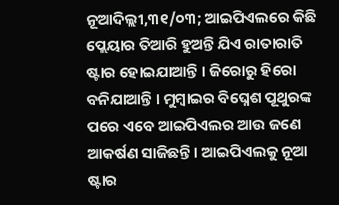ନୂଆଦିଲ୍ଲୀ,୩୧/୦୩; ଆଇପିଏଲରେ କିଛି ପ୍ଲେୟାର ତିଆରି ହୁଅନ୍ତି ଯିଏ ରାତାରାତି ଷ୍ଟାର ହୋଇଯାଆନ୍ତି । ଜିରୋରୁ ହିରୋ ବନିଯାଆନ୍ତି । ମୁମ୍ବାଇର ବିଘ୍ନେଶ ପୂଥୁରଙ୍କ ପରେ ଏବେ ଆଇପିଏଲର ଆଉ ଜଣେ ଆକର୍ଷଣ ସାଜିଛନ୍ତି । ଆଇପିଏଲକୁ ନୂଆ ଷ୍ଟାର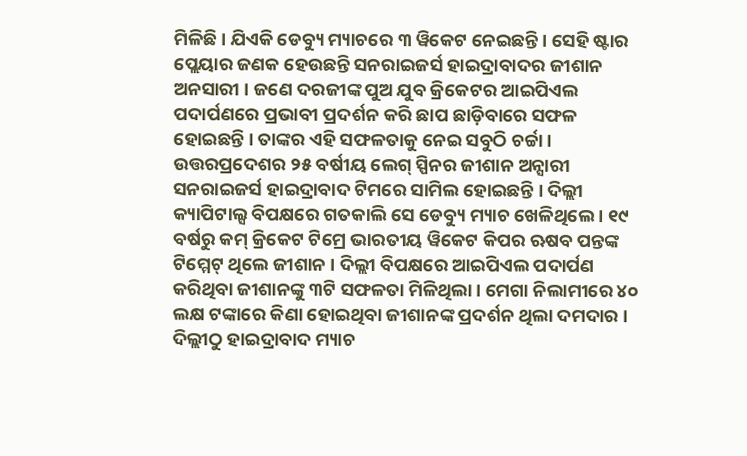ମିଳିଛି । ଯିଏକି ଡେବ୍ୟୁ ମ୍ୟାଚରେ ୩ ୱିକେଟ ନେଇଛନ୍ତି । ସେହି ଷ୍ଟାର ପ୍ଲେୟାର ଜଣକ ହେଉଛନ୍ତି ସନରାଇଜର୍ସ ହାଇଦ୍ରାବାଦର ଜୀଶାନ ଅନସାରୀ । ଜଣେ ଦରଜୀଙ୍କ ପୁଅ ଯୁବ କ୍ରିକେଟର ଆଇପିଏଲ ପଦାର୍ପଣରେ ପ୍ରଭାବୀ ପ୍ରଦର୍ଶନ କରି ଛାପ ଛାଡ଼ିବାରେ ସଫଳ ହୋଇଛନ୍ତି । ତାଙ୍କର ଏହି ସଫଳତାକୁ ନେଇ ସବୁଠି ଚର୍ଚ୍ଚା ।
ଉତ୍ତରପ୍ରଦେଶର ୨୫ ବର୍ଷୀୟ ଲେଗ୍ ସ୍ପିନର ଜୀଶାନ ଅନ୍ସାରୀ ସନରାଇଜର୍ସ ହାଇଦ୍ରାବାଦ ଟିମରେ ସାମିଲ ହୋଇଛନ୍ତି । ଦିଲ୍ଲୀ କ୍ୟାପିଟାଲ୍ସ ବିପକ୍ଷରେ ଗତକାଲି ସେ ଡେବ୍ୟୁ ମ୍ୟାଚ ଖେଳିଥିଲେ । ୧୯ ବର୍ଷରୁ କମ୍ କ୍ରିକେଟ ଟିମ୍ରେ ଭାରତୀୟ ୱିକେଟ କିପର ଋଷବ ପନ୍ତଙ୍କ ଟିମ୍ମେଟ୍ ଥିଲେ ଜୀଶାନ । ଦିଲ୍ଲୀ ବିପକ୍ଷରେ ଆଇପିଏଲ ପଦାର୍ପଣ କରିଥିବା ଜୀଶାନଙ୍କୁ ୩ଟି ସଫଳତା ମିଳିଥିଲା । ମେଗା ନିଲାମୀରେ ୪୦ ଲକ୍ଷ ଟଙ୍କାରେ କିଣା ହୋଇଥିବା ଜୀଶାନଙ୍କ ପ୍ରଦର୍ଶନ ଥିଲା ଦମଦାର । ଦିଲ୍ଲୀଠୁ ହାଇଦ୍ରାବାଦ ମ୍ୟାଚ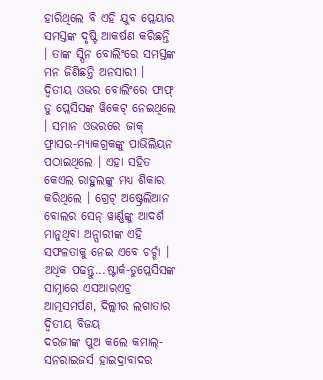ହାରିଥିଲେ ବି ଏହି ଯୁବ ପ୍ଲେୟାର ସମସ୍ତଙ୍କ ଦୃଷ୍ଟି ଆକର୍ଷଣ କରିଛନ୍ତି । ତାଙ୍କ ସ୍ପିନ ବୋଲିଂରେ ସମସ୍ତଙ୍କ ମନ ଜିଣିଛନ୍ତି ଅନସାରୀ । ଦ୍ୱିତୀୟ ଓଭର ବୋଲିଂରେ ଫାଫ୍ ଡୁ ପ୍ଲେସିସଙ୍କ ୱିକେଟ୍ ନେଇଥିଲେ । ସମାନ ଓଭରରେ ଜାକ୍ ଫ୍ରାସର-ମ୍ୟାକଗ୍ରକଙ୍କୁ ପାଭିଲିୟନ ପଠାଇଥିଲେ । ଏହା ସହିତ କେଏଲ ରାହୁଲଙ୍କୁ ମଧ୍ୟ ଶିକାର କରିଥିଲେ । ଗ୍ରେଟ୍ ଅଷ୍ଟ୍ରେଲିଆନ ବୋଲର ସେନ୍ ୱାର୍ଣ୍ଣଙ୍କୁ ଆଦର୍ଶ ମାନୁଥିବା ଅନ୍ସାରୀଙ୍କ ଏହି ସଫଳତାକୁ ନେଇ ଏବେ ଚର୍ଚ୍ଚା ।
ଅଧିକ ପଢନ୍ତୁ...ଷ୍ଟାର୍କ-ଡୁପ୍ଲେସିସଙ୍କ ସାମ୍ନାରେ ଏସଆରଏଚ୍ର ଆତ୍ମସମର୍ପଣ, ଦିଲ୍ଲୀର ଲଗାତାର ଦ୍ବିତୀୟ ବିଜୟ
ଦରଜୀଙ୍କ ପୁଅ କଲେ କମାଲ୍- ସନରାଇଜର୍ସ ହାଇଦ୍ରାବାଦର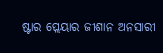ଷ୍ଟାର ପ୍ଲେୟାର ଜୀଶାନ ଅନସାରୀ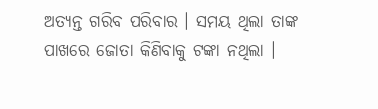ଅତ୍ୟନ୍ତ ଗରିବ ପରିବାର । ସମୟ ଥିଲା ତାଙ୍କ ପାଖରେ ଜୋତା କିଣିବାକୁ ଟଙ୍କା ନଥିଲା ।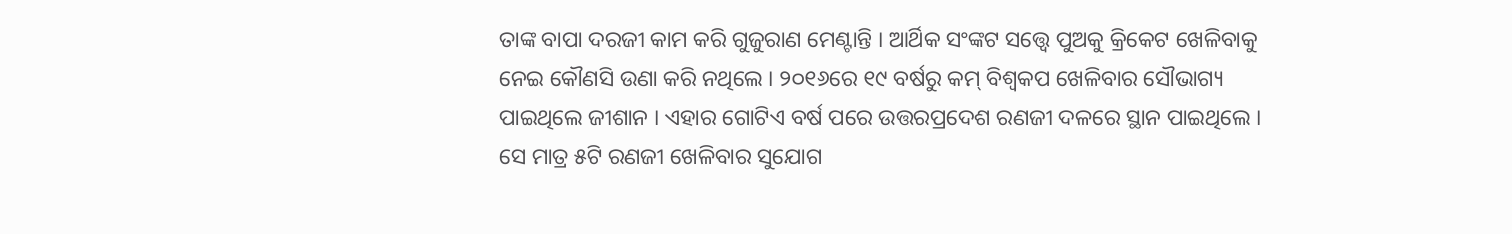ତାଙ୍କ ବାପା ଦରଜୀ କାମ କରି ଗୁଜୁରାଣ ମେଣ୍ଟାନ୍ତି । ଆର୍ଥିକ ସଂଙ୍କଟ ସତ୍ତ୍ବେ ପୁଅକୁ କ୍ରିକେଟ ଖେଳିବାକୁ ନେଇ କୌଣସି ଉଣା କରି ନଥିଲେ । ୨୦୧୬ରେ ୧୯ ବର୍ଷରୁ କମ୍ ବିଶ୍ବକପ ଖେଳିବାର ସୌଭାଗ୍ୟ ପାଇଥିଲେ ଜୀଶାନ । ଏହାର ଗୋଟିଏ ବର୍ଷ ପରେ ଉତ୍ତରପ୍ରଦେଶ ରଣଜୀ ଦଳରେ ସ୍ଥାନ ପାଇଥିଲେ । ସେ ମାତ୍ର ୫ଟି ରଣଜୀ ଖେଳିବାର ସୁଯୋଗ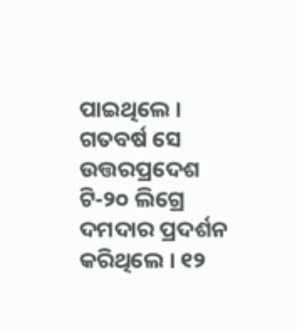ପାଇଥିଲେ । ଗତବର୍ଷ ସେ ଉତ୍ତରପ୍ରଦେଶ ଟି-୨୦ ଲିଗ୍ରେ ଦମଦାର ପ୍ରଦର୍ଶନ କରିଥିଲେ । ୧୨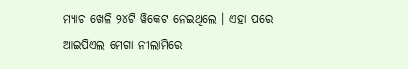ମ୍ୟାଚ ଖେଳି ୨୪ଟି ୱିକେଟ ନେଇଥିଲେ । ଏହା ପରେ ଆଇପିଏଲ ମେଗା ନୀଲାମିରେ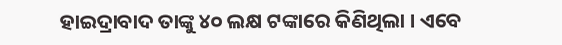ହାଇଦ୍ରାବାଦ ତାଙ୍କୁ ୪୦ ଲକ୍ଷ ଟଙ୍କାରେ କିଣିଥିଲା । ଏବେ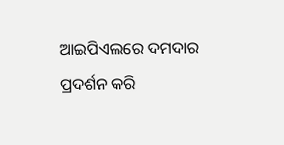ଆଇପିଏଲରେ ଦମଦାର ପ୍ରଦର୍ଶନ କରି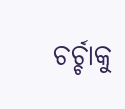ଚର୍ଚ୍ଚାକୁ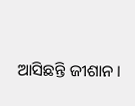ଆସିଛନ୍ତି ଜୀଶାନ ।